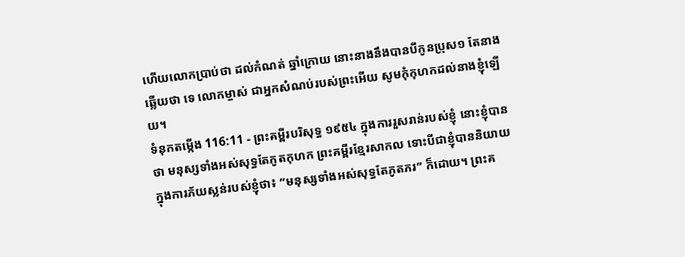ហើយលោកប្រាប់ថា ដល់កំណត់ ឆ្នាំក្រោយ នោះនាងនឹងបានបីកូនប្រុស១ តែនាងឆ្លើយថា ទេ លោកម្ចាស់ ជាអ្នកសំណប់របស់ព្រះអើយ សូមកុំកុហកដល់នាងខ្ញុំឡើយ។
ទំនុកតម្កើង 116:11 - ព្រះគម្ពីរបរិសុទ្ធ ១៩៥៤ ក្នុងការរួសរាន់របស់ខ្ញុំ នោះខ្ញុំបានថា មនុស្សទាំងអស់សុទ្ធតែភូតកុហក ព្រះគម្ពីរខ្មែរសាកល ទោះបីជាខ្ញុំបាននិយាយក្នុងការភ័យស្លន់របស់ខ្ញុំថា៖ “មនុស្សទាំងអស់សុទ្ធតែភូតភរ” ក៏ដោយ។ ព្រះគ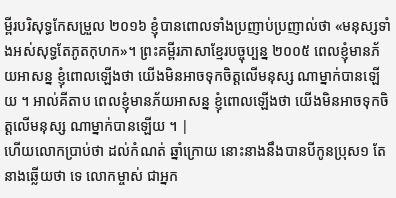ម្ពីរបរិសុទ្ធកែសម្រួល ២០១៦ ខ្ញុំបានពោលទាំងប្រញាប់ប្រញាល់ថា «មនុស្សទាំងអស់សុទ្ធតែភូតកុហក»។ ព្រះគម្ពីរភាសាខ្មែរបច្ចុប្បន្ន ២០០៥ ពេលខ្ញុំមានភ័យអាសន្ន ខ្ញុំពោលឡើងថា យើងមិនអាចទុកចិត្តលើមនុស្ស ណាម្នាក់បានឡើយ ។ អាល់គីតាប ពេលខ្ញុំមានភ័យអាសន្ន ខ្ញុំពោលឡើងថា យើងមិនអាចទុកចិត្តលើមនុស្ស ណាម្នាក់បានឡើយ ។ |
ហើយលោកប្រាប់ថា ដល់កំណត់ ឆ្នាំក្រោយ នោះនាងនឹងបានបីកូនប្រុស១ តែនាងឆ្លើយថា ទេ លោកម្ចាស់ ជាអ្នក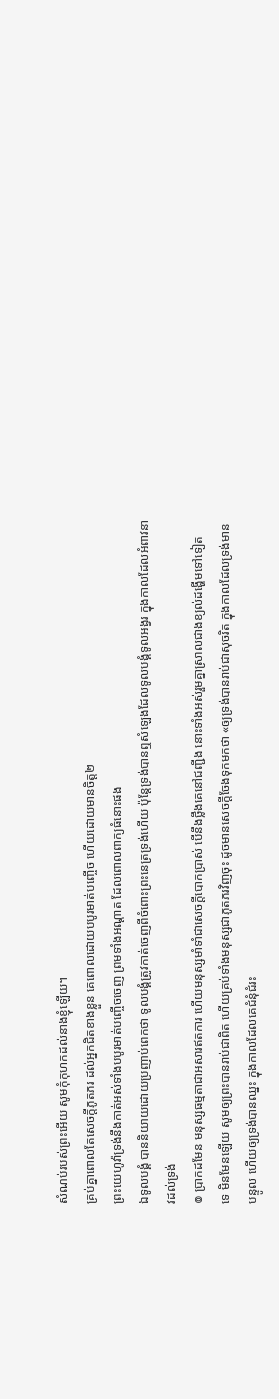សំណប់របស់ព្រះអើយ សូមកុំកុហកដល់នាងខ្ញុំឡើយ។
គ្រប់គ្នាពោលតែសេចក្ដីភូតភរ ដល់អ្នកជិតខាងខ្លួន គេពោលដោយបបូរមាត់បញ្ចើច ហើយដោយមានចិត្ត២
ព្រះយេហូវ៉ាទ្រង់នឹងកាត់អស់ទាំងបបូរមាត់បញ្ចើចចេញ ព្រមទាំងអណ្តាត ដែលពោលពាក្យធំនោះផង
ឯទូលបង្គំ បាននិយាយដោយប្រញាប់ពេកថា ទូលបង្គំត្រូវកាត់ចេញពីចំពោះព្រះនេត្រទ្រង់ហើយ ប៉ុន្តែទ្រង់បានឮសំឡេងដែលទូលបង្គំទូលអង្វរ ក្នុងកាលដែលអំពាវនាវដល់ទ្រង់
៙ ប្រាកដមែន មនុស្សធម្មតាជាអសារឥតការ ហើយមនុស្សមាំទាំជាសេចក្ដីបោកប្រាស់ បើនឹងថ្លឹងគេនៅជញ្ជីង នោះទាំងអស់រួមគ្នាស្រាលជាងខ្យល់ដង្ហើមទៅទៀត
ទេ មិនមែនឡើយ សូមឲ្យព្រះបានរាប់ជាពិត ហើយគ្រប់ទាំងមនុស្សជាភូតភរវិញចុះ ដូចមានសេចក្ដីចែងទុកមកថា «ឲ្យទ្រង់បានរាប់ជាសុចរិត ក្នុងកាលដែលទ្រង់មានបន្ទូល ហើយឲ្យទ្រង់បានឈ្នះ ក្នុងកាលដែលគេជំនុំជំរះ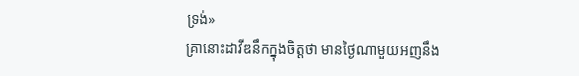ទ្រង់»
គ្រានោះដាវីឌនឹកក្នុងចិត្តថា មានថ្ងៃណាមួយអញនឹង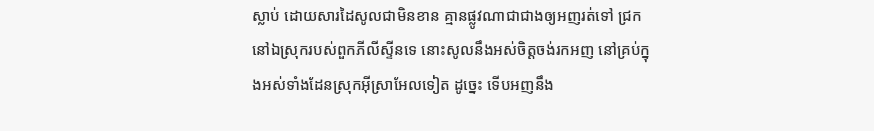ស្លាប់ ដោយសារដៃសូលជាមិនខាន គ្មានផ្លូវណាជាជាងឲ្យអញរត់ទៅ ជ្រកនៅឯស្រុករបស់ពួកភីលីស្ទីនទេ នោះសូលនឹងអស់ចិត្តចង់រកអញ នៅគ្រប់ក្នុងអស់ទាំងដែនស្រុកអ៊ីស្រាអែលទៀត ដូច្នេះ ទើបអញនឹង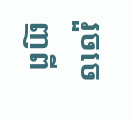រួចចេញពី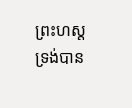ព្រះហស្តទ្រង់បាន